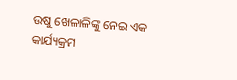ଉଷୁ ଖେଳାଳିଙ୍କୁ ନେଇ ଏକ କାର୍ଯ୍ୟକ୍ରମ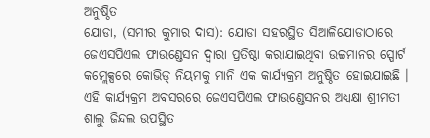ଅନୁଷ୍ଠିତ
ଯୋଡା, (ସମୀର କୁମାର ଦାସ): ଯୋଡା ସହରସ୍ଥିତ ସିଆଳିଯୋଡାଠାରେ ଜେଏସପିଏଲ ଫାଉଣ୍ଡେସନ ଦ୍ୱାରା ପ୍ରତିଷ୍ଠା କରାଯାଇଥିବା ଉଚ୍ଚମାନର ସ୍ପୋର୍ଟ କମ୍ଲେକ୍ସରେ କୋଭିଡ୍ ନିୟମକୁ ମାନି ଏକ କାର୍ଯ୍ୟକ୍ରମ ଅନୁଷ୍ଠିତ ହୋଇଯାଇଛି । ଏହି କାର୍ଯ୍ୟକ୍ରମ ଅବସରରେ ଜେଏସପିଏଲ ଫାଉଣ୍ଡେସନର ଅଧ୍ୟକ୍ଷା ଶ୍ରୀମତୀ ଶାଲୁ ଜିନ୍ଦଲ ଉପସ୍ଥିତ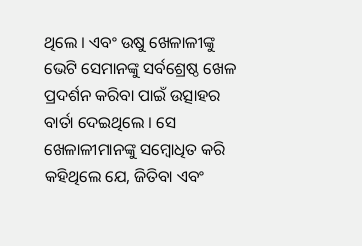ଥିଲେ । ଏବଂ ଉଷୁ ଖେଳାଳୀଙ୍କୁ ଭେଟି ସେମାନଙ୍କୁ ସର୍ବଶ୍ରେଷ୍ଠ ଖେଳ ପ୍ରଦର୍ଶନ କରିବା ପାଇଁ ଉତ୍ସାହର ବାର୍ତା ଦେଇଥିଲେ । ସେ ଖେଳାଳୀମାନଙ୍କୁ ସମ୍ବୋଧିତ କରି କହିଥିଲେ ଯେ, ଜିତିବା ଏବଂ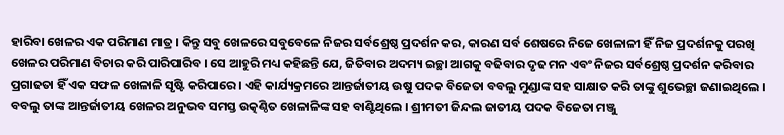ହାରିବା ଖେଳର ଏକ ପରିମାଣ ମାତ୍ର । କିନ୍ତୁ ସବୁ ଖେଳରେ ସବୁବେଳେ ନିଜର ସର୍ବଶ୍ରେଷ୍ଠ ପ୍ରଦର୍ଶନ କର, କାରଣ ସର୍ବ ଶେଷରେ ନିଜେ ଖେଳାଳୀ ହିଁ ନିଜ ପ୍ରଦର୍ଶନକୁ ପରଖି ଖେଳର ପରିମାଣ ବିଚାର କରି ପାରିପାରିବ । ସେ ଆହୁରି ମଧ୍ୟ କହିଛନ୍ତି ଯେ, ଜିତିବାର ଅଦମ୍ୟ ଇଚ୍ଛା ଆଗକୁ ବଢିବାର ଦୃଢ ମନ ଏବଂ ନିଜର ସର୍ବଶ୍ରେଷ୍ଠ ପ୍ରଦର୍ଶନ କରିବାର ପ୍ରଗାଢତା ହିଁ ଏକ ସଫଳ ଖେଳାଳି ସୃଷ୍ଟି କରିପାରେ । ଏହି କାର୍ଯ୍ୟକ୍ରମରେ ଆନ୍ତର୍ଜାତୀୟ ଉଷୁ ପଦକ ବିଜେତା ବବଲୁ ମୁଣ୍ଡାଙ୍କ ସହ ସାକ୍ଷାତ କରି ତାଙ୍କୁ ଶୁଭେଚ୍ଛା ଜଣାଇଥିଲେ । ବବଲୁ ତାଙ୍କ ଆନ୍ତର୍ଜାତୀୟ ଖେଳର ଅନୁଭବ ସମସ୍ତ ଉତ୍କଣ୍ଠିତ ଖେଳାଳିଙ୍କ ସହ ବାଣ୍ଟିଥିଲେ । ଶ୍ରୀମତୀ ଜିନ୍ଦଲ ଜାତୀୟ ପଦକ ବିଜେତା ମଞ୍ଜୁ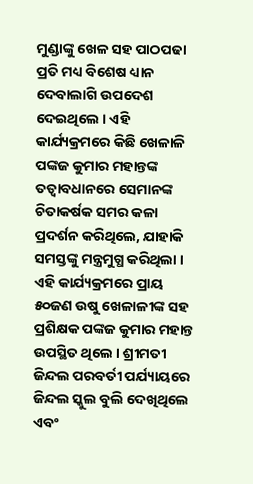ମୁଣ୍ଡାଙ୍କୁ ଖେଳ ସହ ପାଠପଢା ପ୍ରତି ମଧ୍ୟ ବିଶେଷ ଧ୍ୟାନ ଦେବାଲାଗି ଉପଦେଶ ଦେଇଥିଲେ । ଏହି କାର୍ଯ୍ୟକ୍ରମରେ କିଛି ଖେଳାଳି ପଙ୍କଜ କୁମାର ମହାନ୍ତଙ୍କ ତତ୍ୱାବଧାନରେ ସେମାନଙ୍କ ଚିତାକର୍ଷକ ସମର କଳା ପ୍ରଦର୍ଶନ କରିଥିଲେ, ଯାହାକି ସମସ୍ତଙ୍କୁ ମନ୍ତ୍ରମୁଗ୍ଧ କରିଥିଲା । ଏହି କାର୍ଯ୍ୟକ୍ରମରେ ପ୍ରାୟ ୫୦ଜଣ ଉଷୁ ଖେଳାଳୀଙ୍କ ସହ ପ୍ରଶିକ୍ଷକ ପଙ୍କଜ କୁମାର ମହାନ୍ତ ଉପସ୍ଥିତ ଥିଲେ । ଶ୍ରୀମତୀ ଜିନ୍ଦଲ ପରବର୍ତୀ ପର୍ଯ୍ୟାୟରେ ଜିନ୍ଦଲ ସ୍କୁଲ ବୁଲି ଦେଖିଥିଲେ ଏବଂ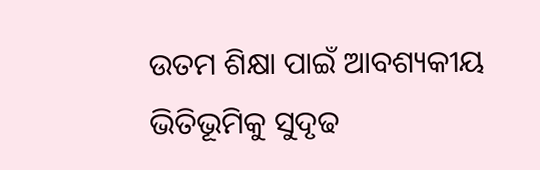ଉତମ ଶିକ୍ଷା ପାଇଁ ଆବଶ୍ୟକୀୟ ଭିତିଭୂମିକୁ ସୁଦୃଢ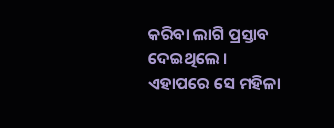କରିବା ଲାଗି ପ୍ରସ୍ତାବ ଦେଇଥିଲେ । ଏହାପରେ ସେ ମହିଳା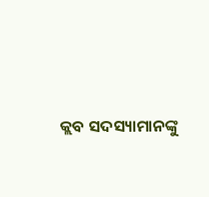କ୍ଲବ ସଦସ୍ୟାମାନଙ୍କୁ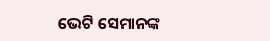ଭେଟି ସେମାନଙ୍କ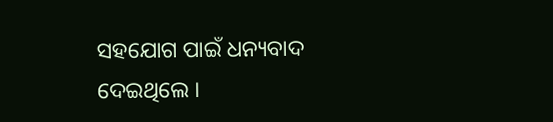ସହଯୋଗ ପାଇଁ ଧନ୍ୟବାଦ ଦେଇଥିଲେ ।